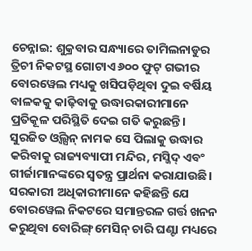ଚେନ୍ନାଇ: ଶୁକ୍ରବାର ସନ୍ଧ୍ୟାରେ ତାମିଲନାଡୁର ତ୍ରିଚୀ ନିକଟସ୍ଥ ଗୋଟାଏ ୬୦୦ ଫୁଟ୍ ଗଭୀର ବୋରୱେଲ ମଧ୍ୟକୁ ଖସିପଡ଼ିଥିବା ଦୁଇ ବର୍ଷିୟ ବାଳକକୁ କାଢ଼ିବାକୁ ଉଦ୍ଧାରକାରୀମାନେ ପ୍ରତିକୂଳ ପରିସ୍ଥିତି ଦେଇ ଗତି କରୁଛନ୍ତି। ସୁରଜିତ ଓ୍ଵିଲ୍ସନ୍ ନାମକ ସେ ପିଲାକୁ ଉଦ୍ଧାର କରିବାକୁ ରାଜ୍ୟବ୍ୟାପୀ ମନ୍ଦିର, ମସ୍ଜିଦ୍ ଏବଂ ଗୀର୍ଜାମାନଙ୍କରେ ସ୍ୱତନ୍ତ୍ର ପ୍ରାର୍ଥନା କରାଯାଉଛି।
ସରକାରୀ ଅଧିକାରୀମାନେ କହିଛନ୍ତି ଯେ ବୋରୱେଲ ନିକଟରେ ସମାନ୍ତରଳ ଗର୍ତ୍ତ ଖନନ କରୁଥିବା ବୋରିଙ୍ଗ୍ ମେସିନ୍ ଚାରି ଘଣ୍ଟା ମଧ୍ୟରେ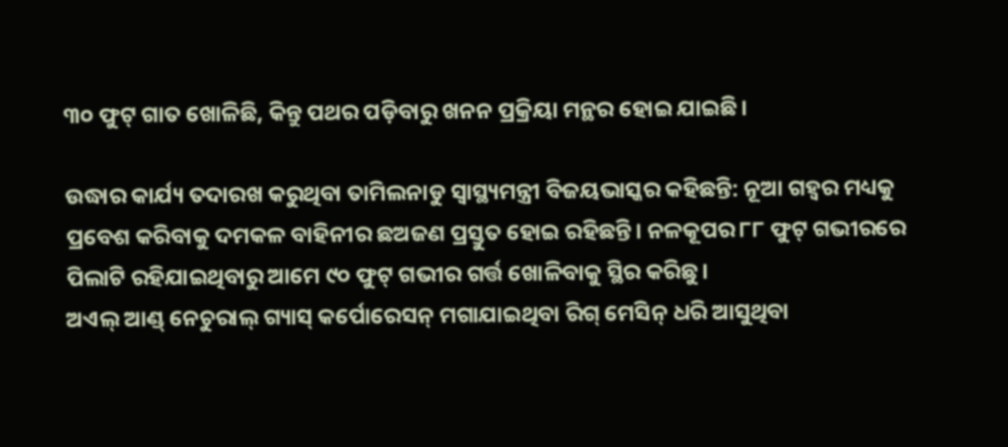୩୦ ଫୁଟ୍ ଗାତ ଖୋଳିଛି, କିନ୍ତୁ ପଥର ପଡ଼ିବାରୁ ଖନନ ପ୍ରକ୍ରିୟା ମନ୍ଥର ହୋଇ ଯାଇଛି।

ଉଦ୍ଧାର କାର୍ଯ୍ୟ ତଦାରଖ କରୁଥିବା ତାମିଲନାଡୁ ସ୍ୱାସ୍ଥ୍ୟମନ୍ତ୍ରୀ ବିଜୟଭାସ୍କର କହିଛନ୍ତି: ନୂଆ ଗହ୍ଵର ମଧ୍ୟକୁ ପ୍ରବେଶ କରିବାକୁ ଦମକଳ ବାହିନୀର ଛଅଜଣ ପ୍ରସ୍ତୁତ ହୋଇ ରହିଛନ୍ତି। ନଳକୂପର ୮୮ ଫୁଟ୍ ଗଭୀରରେ ପିଲାଟି ରହିଯାଇଥିବାରୁ ଆମେ ୯୦ ଫୁଟ୍ ଗଭୀର ଗର୍ତ୍ତ ଖୋଳିବାକୁ ସ୍ଥିର କରିଛୁ।
ଅଏଲ୍ ଆଣ୍ଡ୍ ନେଚୁରାଲ୍ ଗ୍ୟାସ୍ କର୍ପୋରେସନ୍ ମଗାଯାଇଥିବା ରିଗ୍ ମେସିନ୍ ଧରି ଆସୁଥିବା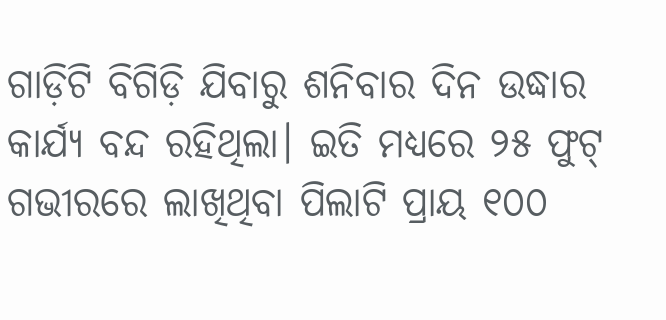ଗାଡ଼ିଟି ବିଗିଡ଼ି ଯିବାରୁ ଶନିବାର ଦିନ ଉଦ୍ଧାର କାର୍ଯ୍ୟ ବନ୍ଦ ରହିଥିଲା। ଇତି ମଧ୍ୟରେ ୨୫ ଫୁଟ୍ ଗଭୀରରେ ଲାଖିଥିବା ପିଲାଟି ପ୍ରାୟ ୧୦୦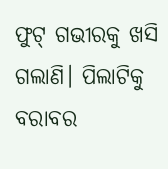ଫୁଟ୍ ଗଭୀରକୁ ଖସି ଗଲାଣି। ପିଲାଟିକୁ ବରାବର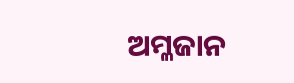ଅମ୍ଳଜାନ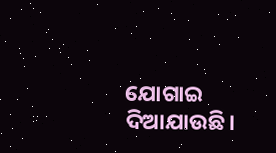ଯୋଗାଇ ଦିଆଯାଉଛି।